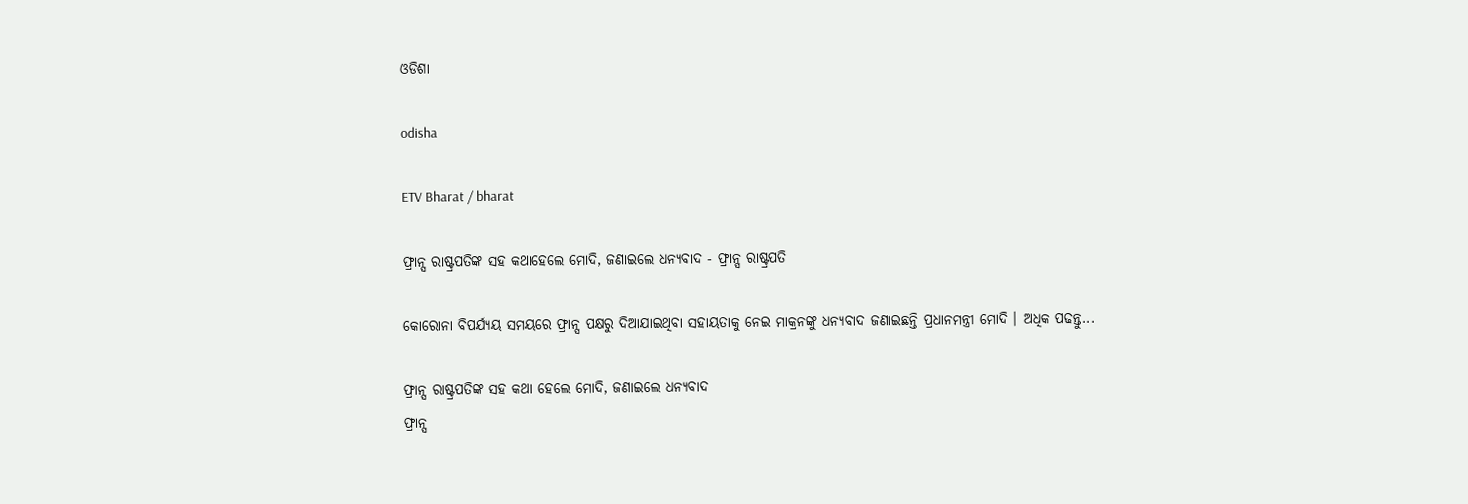ଓଡିଶା

odisha

ETV Bharat / bharat

ଫ୍ରାନ୍ସ ରାଷ୍ଟ୍ରପତିଙ୍କ ସହ କଥାହେଲେ ମୋଦି, ଜଣାଇଲେ ଧନ୍ୟବାଦ - ଫ୍ରାନ୍ସ ରାଷ୍ଟ୍ରପତି

କୋରୋନା ବିପର୍ଯ୍ୟୟ ସମୟରେ ଫ୍ରାନ୍ସ ପକ୍ଷରୁ ଦିଆଯାଇଥିବା ସହାୟତାକୁ ନେଇ ମାକ୍ରନଙ୍କୁ ଧନ୍ୟବାଦ ଜଣାଇଛନ୍ତି ପ୍ରଧାନମନ୍ତ୍ରୀ ମୋଦି । ଅଧିକ ପଢନ୍ତୁ...

ଫ୍ରାନ୍ସ ରାଷ୍ଟ୍ରପତିଙ୍କ ସହ କଥା ହେଲେ ମୋଦି, ଜଣାଇଲେ ଧନ୍ୟବାଦ
ଫ୍ରାନ୍ସ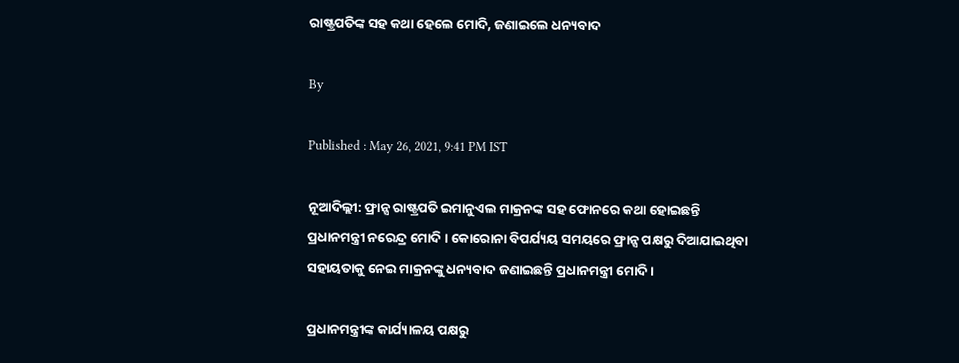ରାଷ୍ଟ୍ରପତିଙ୍କ ସହ କଥା ହେଲେ ମୋଦି, ଜଣାଇଲେ ଧନ୍ୟବାଦ

By

Published : May 26, 2021, 9:41 PM IST

ନୂଆଦିଲ୍ଲୀ: ଫ୍ରାନ୍ସ ରାଷ୍ଟ୍ରପତି ଇମାନୁଏଲ ମାକ୍ରନଙ୍କ ସହ ଫୋନରେ କଥା ହୋଇଛନ୍ତି ପ୍ରଧାନମନ୍ତ୍ରୀ ନରେନ୍ଦ୍ର ମୋଦି । କୋରୋନା ବିପର୍ଯ୍ୟୟ ସମୟରେ ଫ୍ରାନ୍ସ ପକ୍ଷରୁ ଦିଆଯାଇଥିବା ସହାୟତାକୁ ନେଇ ମାକ୍ରନଙ୍କୁ ଧନ୍ୟବାଦ ଜଣାଇଛନ୍ତି ପ୍ରଧାନମନ୍ତ୍ରୀ ମୋଦି ।

ପ୍ରଧାନମନ୍ତ୍ରୀଙ୍କ କାର୍ଯ୍ୟାଳୟ ପକ୍ଷରୁ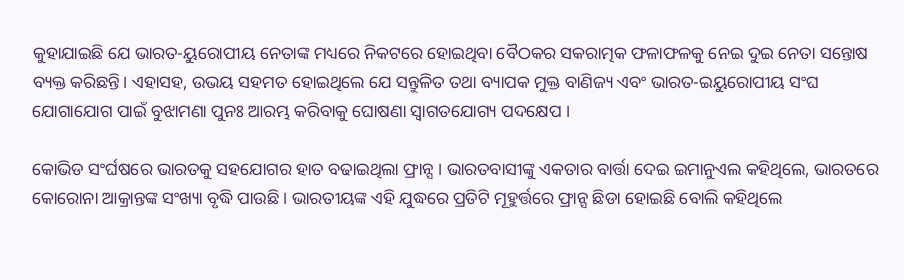କୁହାଯାଇଛି ଯେ ଭାରତ-ୟୁରୋପୀୟ ନେତାଙ୍କ ମଧ୍ୟରେ ନିକଟରେ ହୋଇଥିବା ବୈଠକର ସକରାତ୍ମକ ଫଳାଫଳକୁ ନେଇ ଦୁଇ ନେତା ସନ୍ତୋଷ ବ୍ୟକ୍ତ କରିଛନ୍ତି। ଏହାସହ, ଉଭୟ ସହମତ ହୋଇଥିଲେ ଯେ ସନ୍ତୁଳିତ ତଥା ବ୍ୟାପକ ମୁକ୍ତ ବାଣିଜ୍ୟ ଏବଂ ଭାରତ-ଇୟୁରୋପୀୟ ସଂଘ ଯୋଗାଯୋଗ ପାଇଁ ବୁଝାମଣା ପୁନଃ ଆରମ୍ଭ କରିବାକୁ ଘୋଷଣା ସ୍ବାଗତଯୋଗ୍ୟ ପଦକ୍ଷେପ ।

କୋଭିଡ ସଂର୍ଘଷରେ ଭାରତକୁ ସହଯୋଗର ହାତ ବଢାଇଥିଲା ଫ୍ରାନ୍ସ । ଭାରତବାସୀଙ୍କୁ ଏକତାର ବାର୍ତ୍ତା ଦେଇ ଇମାନୁଏଲ କହିଥିଲେ, ଭାରତରେ କୋରୋନା ଆକ୍ରାନ୍ତଙ୍କ ସଂଖ୍ୟା ବୃଦ୍ଧି ପାଉଛି । ଭାରତୀୟଙ୍କ ଏହି ଯୁଦ୍ଧରେ ପ୍ରତିଟି ମୂହୁର୍ତ୍ତରେ ଫ୍ରାନ୍ସ ଛିଡା ହୋଇଛି ବୋଲି କହିଥିଲେ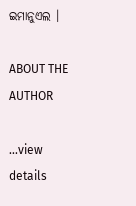ଇମାନୁଏଲ ।

ABOUT THE AUTHOR

...view details